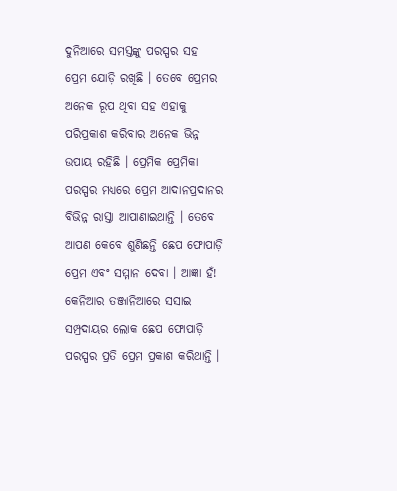ଦୁନିଆରେ ସମସ୍ତଙ୍କୁ ପରସ୍ପର ସହ ପ୍ରେମ ଯୋଡ଼ି ରଖିଛି । ତେବେ ପ୍ରେମର ଅନେକ ରୂପ ଥିବା ସହ ଏହାକୁ ପରିପ୍ରକାଶ କରିବାର ଅନେକ ଭିନ୍ନ ଉପାୟ ରହିଛି । ପ୍ରେମିକ ପ୍ରେମିକା ପରସ୍ପର ମଧ୍ୟରେ ପ୍ରେମ ଆଦାନପ୍ରଦାନର ବିଭିନ୍ନ ରାସ୍ତା ଆପାଣାଇଥାନ୍ତି । ତେବେ ଆପଣ କେବେ ଶୁଣିଛନ୍ତି ଛେପ ଫୋପାଡ଼ି ପ୍ରେମ ଏବଂ ସମ୍ମାନ ଦେବା । ଆଜ୍ଞା ହଁ! କେନିଆର ତଞ୍ଜାନିଆରେ ସସାଇ ସମ୍ପ୍ରଦାୟର ଲୋକ ଛେପ ଫୋପାଡ଼ି ପରସ୍ପର ପ୍ରତି ପ୍ରେମ ପ୍ରକାଶ କରିଥାନ୍ତି ।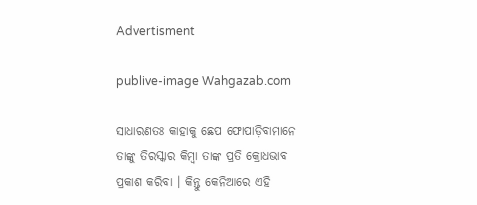Advertisment

publive-image Wahgazab.com

ସାଧାରଣତଃ କାହାକୁ ଛେପ ଫୋପାଡ଼ିବାମାନେ ତାଙ୍କୁ ତିରସ୍କାର କିମ୍ବା ତାଙ୍କ ପ୍ରତି କ୍ରୋଧଭାବ ପ୍ରକାଶ କରିବା । କିନ୍ତୁ କେନିଆରେ ଏହି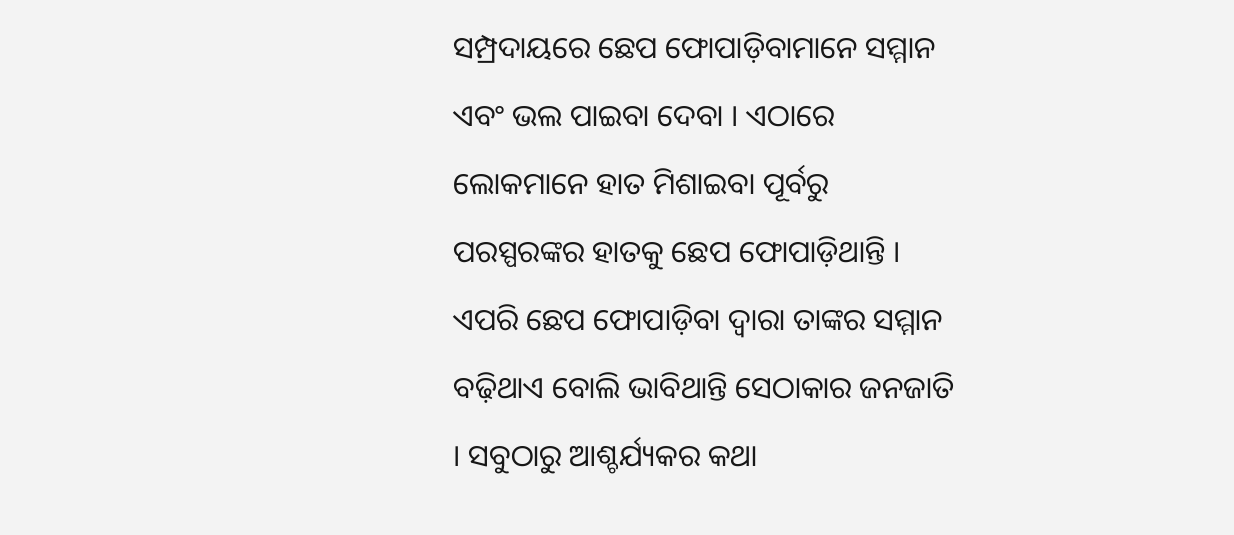ସମ୍ପ୍ରଦାୟରେ ଛେପ ଫୋପାଡ଼ିବାମାନେ ସମ୍ମାନ ଏବଂ ଭଲ ପାଇବା ଦେବା । ଏଠାରେ ଲୋକମାନେ ହାତ ମିଶାଇବା ପୂର୍ବରୁ ପରସ୍ପରଙ୍କର ହାତକୁ ଛେପ ଫୋପାଡ଼ିଥାନ୍ତି । ଏପରି ଛେପ ଫୋପାଡ଼ିବା ଦ୍ୱାରା ତାଙ୍କର ସମ୍ମାନ ବଢ଼ିଥାଏ ବୋଲି ଭାବିଥାନ୍ତି ସେଠାକାର ଜନଜାତି । ସବୁଠାରୁ ଆଶ୍ଚର୍ଯ୍ୟକର କଥା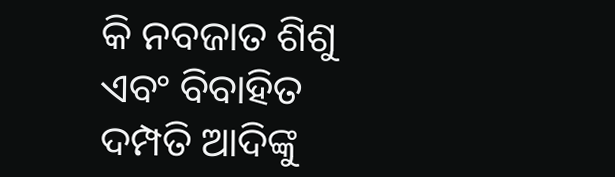କି ନବଜାତ ଶିଶୁ ଏବଂ ବିବାହିତ ଦମ୍ପତି ଆଦିଙ୍କୁ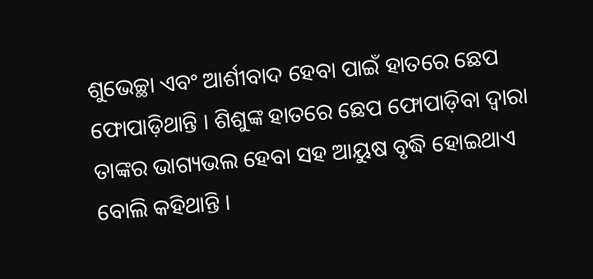ଶୁଭେଚ୍ଛା ଏବଂ ଆର୍ଶୀବାଦ ହେବା ପାଇଁ ହାତରେ ଛେପ ଫୋପାଡ଼ିଥାନ୍ତି । ଶିଶୁଙ୍କ ହାତରେ ଛେପ ଫୋପାଡ଼ିବା ଦ୍ୱାରା ତାଙ୍କର ଭାଗ୍ୟଭଲ ହେବା ସହ ଆୟୁଷ ବୃଦ୍ଧି ହୋଇଥାଏ ବୋଲି କହିଥାନ୍ତି ।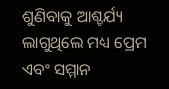ଶୁଣିବାକୁ ଆଶ୍ଚର୍ଯ୍ୟ ଲାଗୁଥିଲେ ମଧ୍ୟ ପ୍ରେମ ଏବଂ ସମ୍ମାନ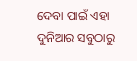ଦେବା ପାଇଁ ଏହା ଦୁନିଆର ସବୁଠାରୁ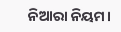ନିଆରା ନିୟମ।